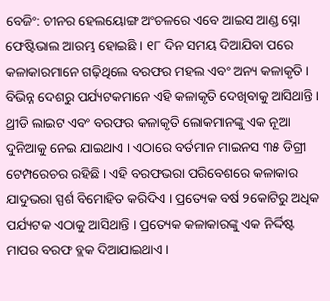ବେଜିଂ: ଚୀନର ହେଲୟୋଙ୍ଗ ଅଂଚଳରେ ଏବେ ଆଇସ ଆଣ୍ଡ ସ୍ନୋ ଫେଷ୍ଟିଭାଲ ଆରମ୍ଭ ହୋଇଛି । ୧୮ ଦିନ ସମୟ ଦିଆଯିବା ପରେ କଳାକାରମାନେ ଗଢ଼ିଥିଲେ ବରଫର ମହଲ ଏବଂ ଅନ୍ୟ କଳାକୃତି । ବିଭିନ୍ନ ଦେଶରୁ ପର୍ଯ୍ୟଟକମାନେ ଏହି କଳାକୃତି ଦେଖିବାକୁ ଆସିଥାନ୍ତି । ଥ୍ରୀଡି ଲାଇଟ ଏବଂ ବରଫର କଳାକୃତି ଲୋକମାନଙ୍କୁ ଏକ ନୂଆ ଦୁନିଆକୁ ନେଇ ଯାଇଥାଏ । ଏଠାରେ ବର୍ତମାନ ମାଇନସ ୩୫ ଡିଗ୍ରୀ ଟେମ୍ପରେଚର ରହିଛି । ଏହି ବରଫଭରା ପରିବେଶରେ କଳାକାର ଯାଦୁଭରା ସ୍ପର୍ଶ ବିମୋହିତ କରିଦିଏ । ପ୍ରତ୍ୟେକ ବର୍ଷ ୨କୋଟିରୁ ଅଧିକ ପର୍ଯ୍ୟଟକ ଏଠାକୁ ଆସିଥାନ୍ତି । ପ୍ରତ୍ୟେକ କଳାକାରଙ୍କୁ ଏକ ନିର୍ଦ୍ଦିଷ୍ଟ ମାପର ବରଫ ବ୍ଲକ ଦିଆଯାଇଥାଏ ।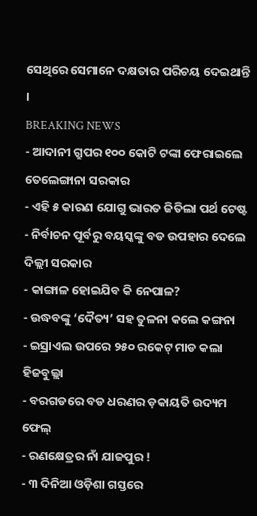ସେଥିରେ ସେମାନେ ଦକ୍ଷତାର ପରିଚୟ ଦେଇଥାନ୍ତି ।
BREAKING NEWS
- ଆଦାନୀ ଗ୍ରୁପର ୧୦୦ କୋଟି ଟଙ୍କା ଫେରାଇଲେ ତେଲେଙ୍ଗାନା ସରକାର
- ଏହି ୫ କାରଣ ଯୋଗୁ ଭାରତ ଜିତିଲା ପର୍ଥ ଟେଷ୍ଟ
- ନିର୍ବାଚନ ପୂର୍ବରୁ ବୟସ୍କଙ୍କୁ ବଡ ଉପହାର ଦେଲେ ଦିଲ୍ଲୀ ସରକାର
- କାଙ୍ଗାଳ ହୋଇଯିବ କି ନେପାଳ?
- ଉଦ୍ଧବଙ୍କୁ ‘ଦୈତ୍ୟ’ ସହ ତୁଳନା କଲେ କଙ୍ଗନା
- ଇସ୍ରାଏଲ ଉପରେ ୨୫୦ ରକେଟ୍ ମାଡ କଲା ହିଜବୁଲ୍ଲା
- ବରଗଡରେ ବଡ ଧରଣର ଡ଼କାୟତି ଉଦ୍ୟମ ଫେଲ୍
- ରଣକ୍ଷେତ୍ରର ନାଁ ଯାଜପୁର !
- ୩ ଦିନିଆ ଓଡ଼ିଶା ଗସ୍ତରେ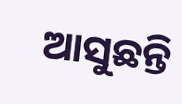ଆସୁଛନ୍ତି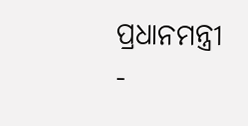ପ୍ରଧାନମନ୍ତ୍ରୀ
-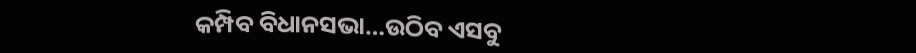କମ୍ପିବ ବିଧାନସଭା…ଉଠିବ ଏସବୁ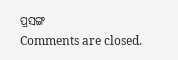ପ୍ରସଙ୍ଗ
Comments are closed.